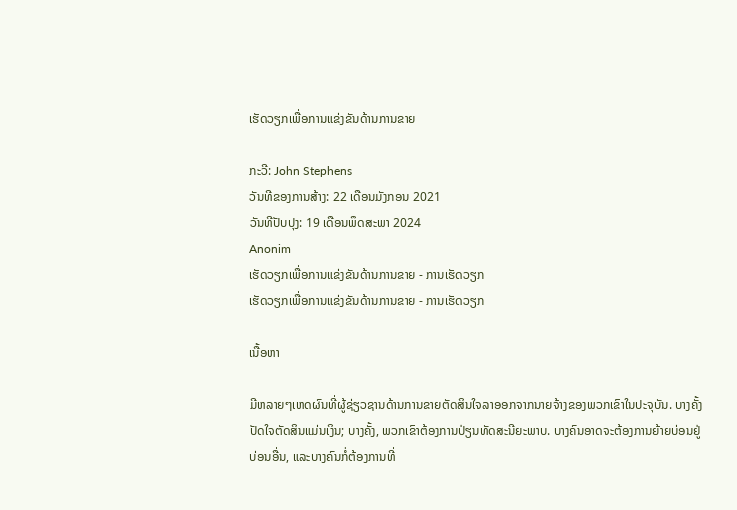ເຮັດວຽກເພື່ອການແຂ່ງຂັນດ້ານການຂາຍ

ກະວີ: John Stephens
ວັນທີຂອງການສ້າງ: 22 ເດືອນມັງກອນ 2021
ວັນທີປັບປຸງ: 19 ເດືອນພຶດສະພາ 2024
Anonim
ເຮັດວຽກເພື່ອການແຂ່ງຂັນດ້ານການຂາຍ - ການເຮັດວຽກ
ເຮັດວຽກເພື່ອການແຂ່ງຂັນດ້ານການຂາຍ - ການເຮັດວຽກ

ເນື້ອຫາ

ມີຫລາຍໆເຫດຜົນທີ່ຜູ້ຊ່ຽວຊານດ້ານການຂາຍຕັດສິນໃຈລາອອກຈາກນາຍຈ້າງຂອງພວກເຂົາໃນປະຈຸບັນ. ບາງຄັ້ງປັດໃຈຕັດສິນແມ່ນເງິນ; ບາງຄັ້ງ, ພວກເຂົາຕ້ອງການປ່ຽນທັດສະນີຍະພາບ. ບາງຄົນອາດຈະຕ້ອງການຍ້າຍບ່ອນຢູ່ບ່ອນອື່ນ, ແລະບາງຄົນກໍ່ຕ້ອງການທີ່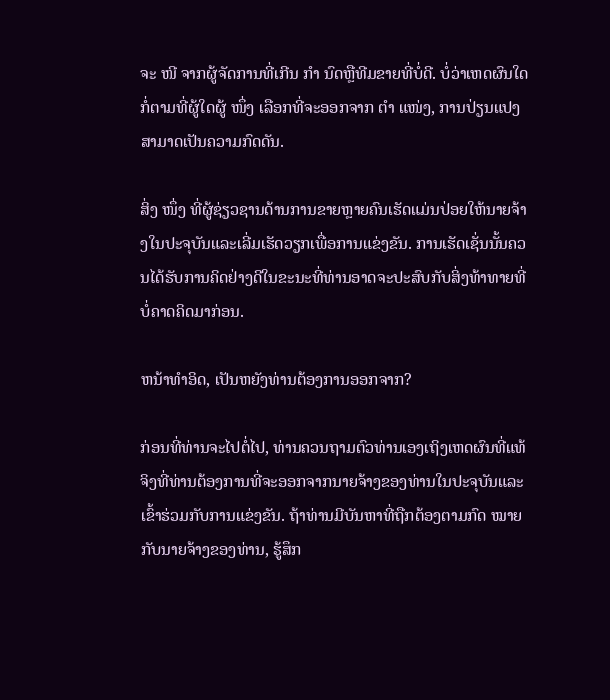ຈະ ໜີ ຈາກຜູ້ຈັດການທີ່ເກີນ ກຳ ນົດຫຼືທີມຂາຍທີ່ບໍ່ດີ. ບໍ່ວ່າເຫດຜົນໃດກໍ່ຕາມທີ່ຜູ້ໃດຜູ້ ໜຶ່ງ ເລືອກທີ່ຈະອອກຈາກ ຕຳ ແໜ່ງ, ການປ່ຽນແປງສາມາດເປັນຄວາມກົດດັນ.

ສິ່ງ ໜຶ່ງ ທີ່ຜູ້ຊ່ຽວຊານດ້ານການຂາຍຫຼາຍຄົນເຮັດແມ່ນປ່ອຍໃຫ້ນາຍຈ້າງໃນປະຈຸບັນແລະເລີ່ມເຮັດວຽກເພື່ອການແຂ່ງຂັນ. ການເຮັດເຊັ່ນນັ້ນຄວນໄດ້ຮັບການຄິດຢ່າງດີໃນຂະນະທີ່ທ່ານອາດຈະປະສົບກັບສິ່ງທ້າທາຍທີ່ບໍ່ຄາດຄິດມາກ່ອນ.

ຫນ້າທໍາອິດ, ເປັນຫຍັງທ່ານຕ້ອງການອອກຈາກ?

ກ່ອນທີ່ທ່ານຈະໄປຕໍ່ໄປ, ທ່ານຄວນຖາມຕົວທ່ານເອງເຖິງເຫດຜົນທີ່ແທ້ຈິງທີ່ທ່ານຕ້ອງການທີ່ຈະອອກຈາກນາຍຈ້າງຂອງທ່ານໃນປະຈຸບັນແລະເຂົ້າຮ່ວມກັບການແຂ່ງຂັນ. ຖ້າທ່ານມີບັນຫາທີ່ຖືກຕ້ອງຕາມກົດ ໝາຍ ກັບນາຍຈ້າງຂອງທ່ານ, ຮູ້ສຶກ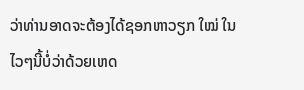ວ່າທ່ານອາດຈະຕ້ອງໄດ້ຊອກຫາວຽກ ໃໝ່ ໃນໄວໆນີ້ບໍ່ວ່າດ້ວຍເຫດ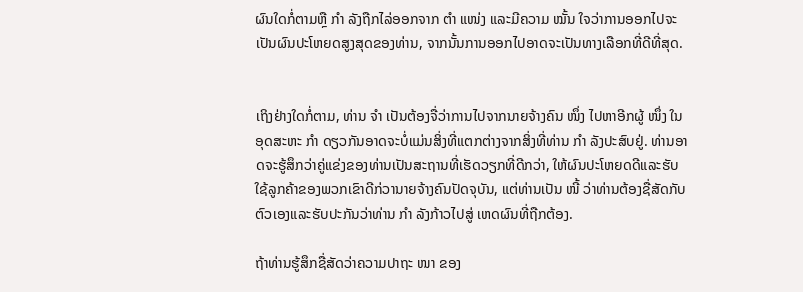ຜົນໃດກໍ່ຕາມຫຼື ກຳ ລັງຖືກໄລ່ອອກຈາກ ຕຳ ແໜ່ງ ແລະມີຄວາມ ໝັ້ນ ໃຈວ່າການອອກໄປຈະເປັນຜົນປະໂຫຍດສູງສຸດຂອງທ່ານ, ຈາກນັ້ນການອອກໄປອາດຈະເປັນທາງເລືອກທີ່ດີທີ່ສຸດ.


ເຖິງຢ່າງໃດກໍ່ຕາມ, ທ່ານ ຈຳ ເປັນຕ້ອງຈື່ວ່າການໄປຈາກນາຍຈ້າງຄົນ ໜຶ່ງ ໄປຫາອີກຜູ້ ໜຶ່ງ ໃນອຸດສະຫະ ກຳ ດຽວກັນອາດຈະບໍ່ແມ່ນສິ່ງທີ່ແຕກຕ່າງຈາກສິ່ງທີ່ທ່ານ ກຳ ລັງປະສົບຢູ່. ທ່ານອາດຈະຮູ້ສຶກວ່າຄູ່ແຂ່ງຂອງທ່ານເປັນສະຖານທີ່ເຮັດວຽກທີ່ດີກວ່າ, ໃຫ້ຜົນປະໂຫຍດດີແລະຮັບໃຊ້ລູກຄ້າຂອງພວກເຂົາດີກ່ວານາຍຈ້າງຄົນປັດຈຸບັນ, ແຕ່ທ່ານເປັນ ໜີ້ ວ່າທ່ານຕ້ອງຊື່ສັດກັບຕົວເອງແລະຮັບປະກັນວ່າທ່ານ ກຳ ລັງກ້າວໄປສູ່ ເຫດຜົນທີ່ຖືກຕ້ອງ.

ຖ້າທ່ານຮູ້ສຶກຊື່ສັດວ່າຄວາມປາຖະ ໜາ ຂອງ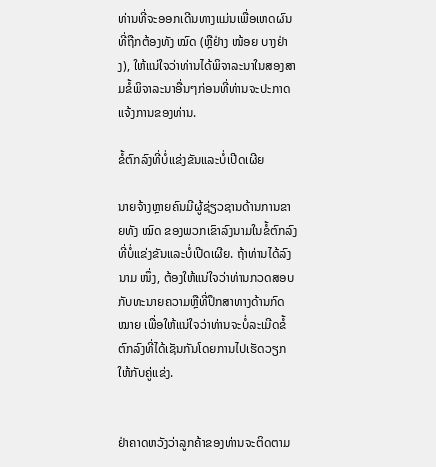ທ່ານທີ່ຈະອອກເດີນທາງແມ່ນເພື່ອເຫດຜົນທີ່ຖືກຕ້ອງທັງ ໝົດ (ຫຼືຢ່າງ ໜ້ອຍ ບາງຢ່າງ), ໃຫ້ແນ່ໃຈວ່າທ່ານໄດ້ພິຈາລະນາໃນສອງສາມຂໍ້ພິຈາລະນາອື່ນໆກ່ອນທີ່ທ່ານຈະປະກາດແຈ້ງການຂອງທ່ານ.

ຂໍ້ຕົກລົງທີ່ບໍ່ແຂ່ງຂັນແລະບໍ່ເປີດເຜີຍ

ນາຍຈ້າງຫຼາຍຄົນມີຜູ້ຊ່ຽວຊານດ້ານການຂາຍທັງ ໝົດ ຂອງພວກເຂົາລົງນາມໃນຂໍ້ຕົກລົງທີ່ບໍ່ແຂ່ງຂັນແລະບໍ່ເປີດເຜີຍ. ຖ້າທ່ານໄດ້ລົງນາມ ໜຶ່ງ, ຕ້ອງໃຫ້ແນ່ໃຈວ່າທ່ານກວດສອບກັບທະນາຍຄວາມຫຼືທີ່ປຶກສາທາງດ້ານກົດ ໝາຍ ເພື່ອໃຫ້ແນ່ໃຈວ່າທ່ານຈະບໍ່ລະເມີດຂໍ້ຕົກລົງທີ່ໄດ້ເຊັນກັນໂດຍການໄປເຮັດວຽກໃຫ້ກັບຄູ່ແຂ່ງ.


ຢ່າຄາດຫວັງວ່າລູກຄ້າຂອງທ່ານຈະຕິດຕາມ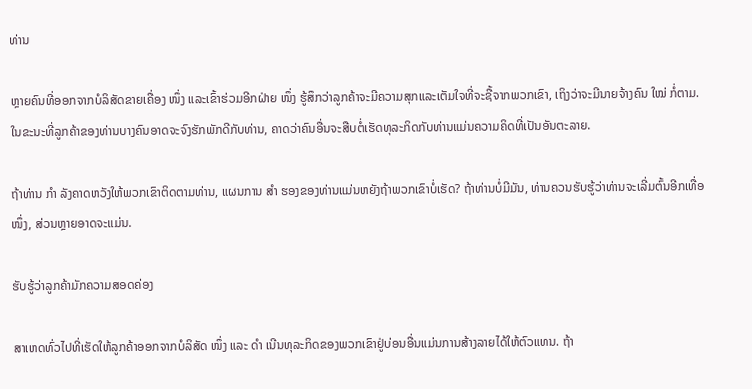ທ່ານ

ຫຼາຍຄົນທີ່ອອກຈາກບໍລິສັດຂາຍເຄື່ອງ ໜຶ່ງ ແລະເຂົ້າຮ່ວມອີກຝ່າຍ ໜຶ່ງ ຮູ້ສຶກວ່າລູກຄ້າຈະມີຄວາມສຸກແລະເຕັມໃຈທີ່ຈະຊື້ຈາກພວກເຂົາ, ເຖິງວ່າຈະມີນາຍຈ້າງຄົນ ໃໝ່ ກໍ່ຕາມ. ໃນຂະນະທີ່ລູກຄ້າຂອງທ່ານບາງຄົນອາດຈະຈົງຮັກພັກດີກັບທ່ານ, ຄາດວ່າຄົນອື່ນຈະສືບຕໍ່ເຮັດທຸລະກິດກັບທ່ານແມ່ນຄວາມຄິດທີ່ເປັນອັນຕະລາຍ.

ຖ້າທ່ານ ກຳ ລັງຄາດຫວັງໃຫ້ພວກເຂົາຕິດຕາມທ່ານ, ແຜນການ ສຳ ຮອງຂອງທ່ານແມ່ນຫຍັງຖ້າພວກເຂົາບໍ່ເຮັດ? ຖ້າທ່ານບໍ່ມີມັນ, ທ່ານຄວນຮັບຮູ້ວ່າທ່ານຈະເລີ່ມຕົ້ນອີກເທື່ອ ໜຶ່ງ, ສ່ວນຫຼາຍອາດຈະແມ່ນ.

ຮັບຮູ້ວ່າລູກຄ້າມັກຄວາມສອດຄ່ອງ

ສາເຫດທົ່ວໄປທີ່ເຮັດໃຫ້ລູກຄ້າອອກຈາກບໍລິສັດ ໜຶ່ງ ແລະ ດຳ ເນີນທຸລະກິດຂອງພວກເຂົາຢູ່ບ່ອນອື່ນແມ່ນການສ້າງລາຍໄດ້ໃຫ້ຕົວແທນ. ຖ້າ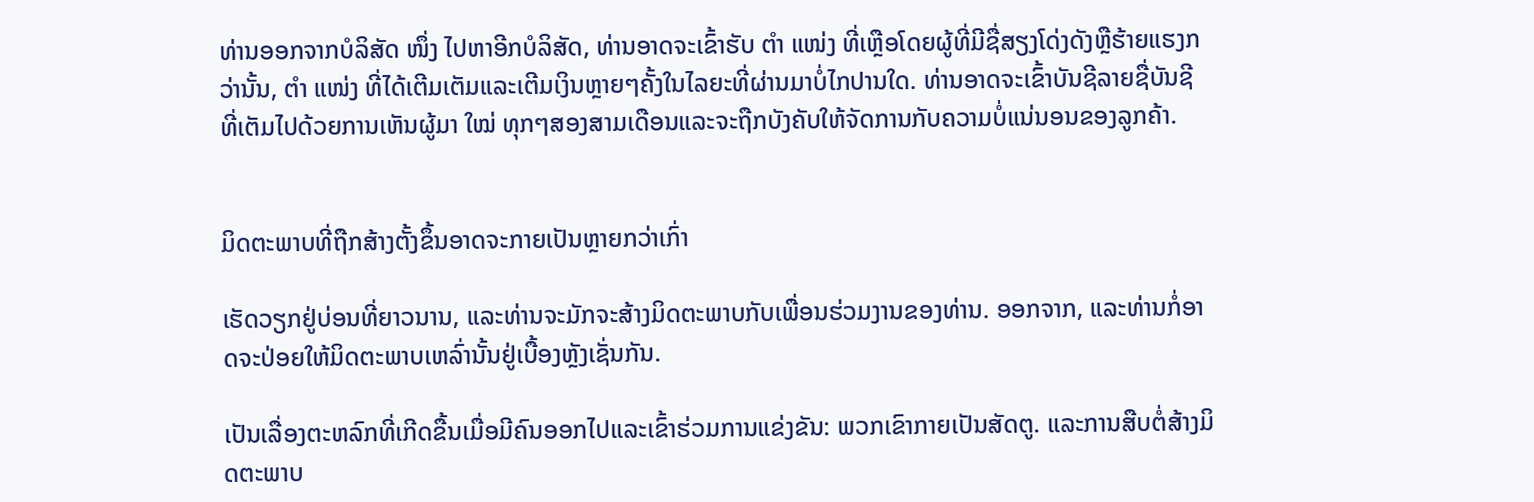ທ່ານອອກຈາກບໍລິສັດ ໜຶ່ງ ໄປຫາອີກບໍລິສັດ, ທ່ານອາດຈະເຂົ້າຮັບ ຕຳ ແໜ່ງ ທີ່ເຫຼືອໂດຍຜູ້ທີ່ມີຊື່ສຽງໂດ່ງດັງຫຼືຮ້າຍແຮງກວ່ານັ້ນ, ຕຳ ແໜ່ງ ທີ່ໄດ້ເຕີມເຕັມແລະເຕີມເງິນຫຼາຍໆຄັ້ງໃນໄລຍະທີ່ຜ່ານມາບໍ່ໄກປານໃດ. ທ່ານອາດຈະເຂົ້າບັນຊີລາຍຊື່ບັນຊີທີ່ເຕັມໄປດ້ວຍການເຫັນຜູ້ມາ ໃໝ່ ທຸກໆສອງສາມເດືອນແລະຈະຖືກບັງຄັບໃຫ້ຈັດການກັບຄວາມບໍ່ແນ່ນອນຂອງລູກຄ້າ.


ມິດຕະພາບທີ່ຖືກສ້າງຕັ້ງຂຶ້ນອາດຈະກາຍເປັນຫຼາຍກວ່າເກົ່າ

ເຮັດວຽກຢູ່ບ່ອນທີ່ຍາວນານ, ແລະທ່ານຈະມັກຈະສ້າງມິດຕະພາບກັບເພື່ອນຮ່ວມງານຂອງທ່ານ. ອອກຈາກ, ແລະທ່ານກໍ່ອາດຈະປ່ອຍໃຫ້ມິດຕະພາບເຫລົ່ານັ້ນຢູ່ເບື້ອງຫຼັງເຊັ່ນກັນ.

ເປັນເລື່ອງຕະຫລົກທີ່ເກີດຂື້ນເມື່ອມີຄົນອອກໄປແລະເຂົ້າຮ່ວມການແຂ່ງຂັນ: ພວກເຂົາກາຍເປັນສັດຕູ. ແລະການສືບຕໍ່ສ້າງມິດຕະພາບ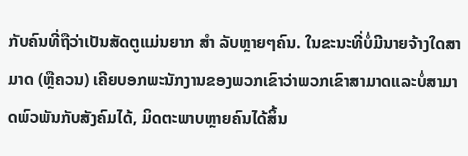ກັບຄົນທີ່ຖືວ່າເປັນສັດຕູແມ່ນຍາກ ສຳ ລັບຫຼາຍໆຄົນ. ໃນຂະນະທີ່ບໍ່ມີນາຍຈ້າງໃດສາມາດ (ຫຼືຄວນ) ເຄີຍບອກພະນັກງານຂອງພວກເຂົາວ່າພວກເຂົາສາມາດແລະບໍ່ສາມາດພົວພັນກັບສັງຄົມໄດ້, ມິດຕະພາບຫຼາຍຄົນໄດ້ສິ້ນ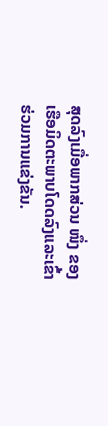ສຸດລົງເມື່ອພາກສ່ວນ ໜຶ່ງ ຂອງເຮືອມິດຕະພາບໂດດລົງແລະເຂົ້າຮ່ວມການແຂ່ງຂັນ.